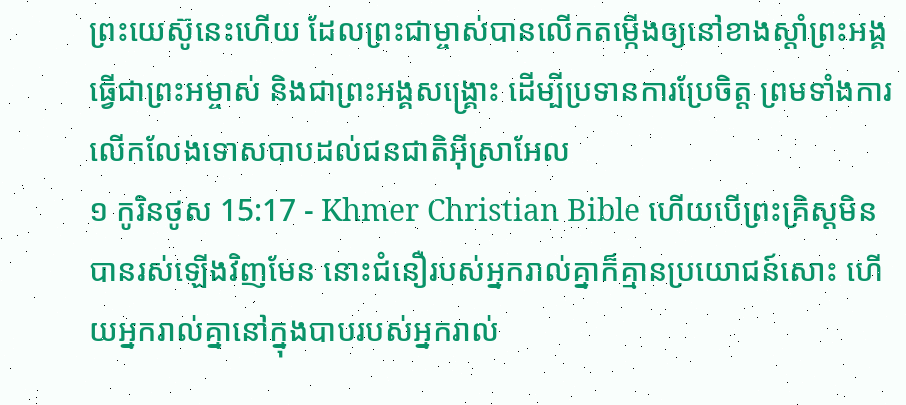ព្រះយេស៊ូនេះហើយ ដែលព្រះជាម្ចាស់បានលើកតម្កើងឲ្យនៅខាងស្ដាំព្រះអង្គ ធ្វើជាព្រះអម្ចាស់ និងជាព្រះអង្គសង្គ្រោះ ដើម្បីប្រទានការប្រែចិត្ដ ព្រមទាំងការលើកលែងទោសបាបដល់ជនជាតិអ៊ីស្រាអែល
១ កូរិនថូស 15:17 - Khmer Christian Bible ហើយបើព្រះគ្រិស្ដមិនបានរស់ឡើងវិញមែន នោះជំនឿរបស់អ្នករាល់គ្នាក៏គ្មានប្រយោជន៍សោះ ហើយអ្នករាល់គ្នានៅក្នុងបាបរបស់អ្នករាល់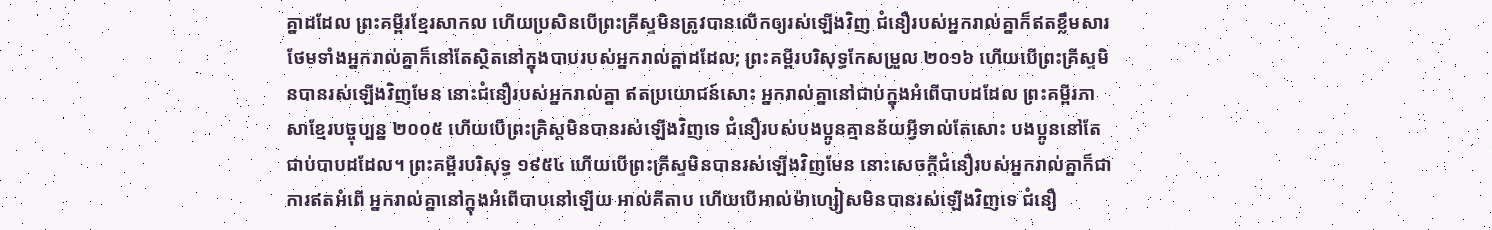គ្នាដដែល ព្រះគម្ពីរខ្មែរសាកល ហើយប្រសិនបើព្រះគ្រីស្ទមិនត្រូវបានលើកឲ្យរស់ឡើងវិញ ជំនឿរបស់អ្នករាល់គ្នាក៏ឥតខ្លឹមសារ ថែមទាំងអ្នករាល់គ្នាក៏នៅតែស្ថិតនៅក្នុងបាបរបស់អ្នករាល់គ្នាដដែល; ព្រះគម្ពីរបរិសុទ្ធកែសម្រួល ២០១៦ ហើយបើព្រះគ្រីស្ទមិនបានរស់ឡើងវិញមែន នោះជំនឿរបស់អ្នករាល់គ្នា ឥតប្រយោជន៍សោះ អ្នករាល់គ្នានៅជាប់ក្នុងអំពើបាបដដែល ព្រះគម្ពីរភាសាខ្មែរបច្ចុប្បន្ន ២០០៥ ហើយបើព្រះគ្រិស្តមិនបានរស់ឡើងវិញទេ ជំនឿរបស់បងប្អូនគ្មានន័យអ្វីទាល់តែសោះ បងប្អូននៅតែជាប់បាបដដែល។ ព្រះគម្ពីរបរិសុទ្ធ ១៩៥៤ ហើយបើព្រះគ្រីស្ទមិនបានរស់ឡើងវិញមែន នោះសេចក្ដីជំនឿរបស់អ្នករាល់គ្នាក៏ជាការឥតអំពើ អ្នករាល់គ្នានៅក្នុងអំពើបាបនៅឡើយ អាល់គីតាប ហើយបើអាល់ម៉ាហ្សៀសមិនបានរស់ឡើងវិញទេ ជំនឿ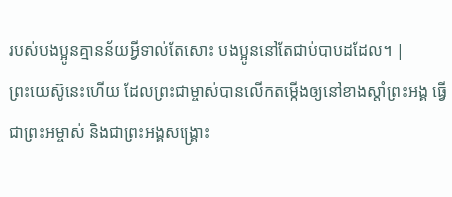របស់បងប្អូនគ្មានន័យអ្វីទាល់តែសោះ បងប្អូននៅតែជាប់បាបដដែល។ |
ព្រះយេស៊ូនេះហើយ ដែលព្រះជាម្ចាស់បានលើកតម្កើងឲ្យនៅខាងស្ដាំព្រះអង្គ ធ្វើជាព្រះអម្ចាស់ និងជាព្រះអង្គសង្គ្រោះ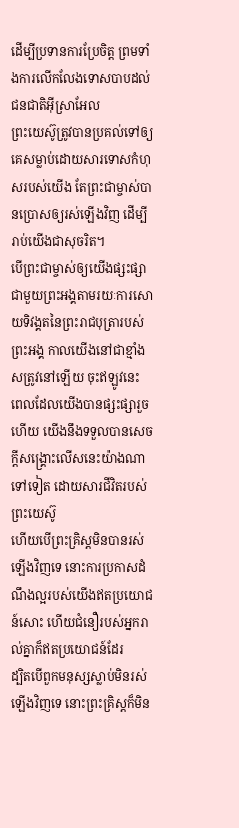ដើម្បីប្រទានការប្រែចិត្ដ ព្រមទាំងការលើកលែងទោសបាបដល់ជនជាតិអ៊ីស្រាអែល
ព្រះយេស៊ូត្រូវបានប្រគល់ទៅឲ្យគេសម្លាប់ដោយសារទោសកំហុសរបស់យើង តែព្រះជាម្ចាស់បានប្រោសឲ្យរស់ឡើងវិញ ដើម្បីរាប់យើងជាសុចរិត។
បើព្រះជាម្ចាស់ឲ្យយើងផ្សះផ្សាជាមួយព្រះអង្គតាមរយៈការសោយទិវង្គតនៃព្រះរាជបុត្រារបស់ព្រះអង្គ កាលយើងនៅជាខ្មាំងសត្រូវនៅឡើយ ចុះឥឡូវនេះ ពេលដែលយើងបានផ្សះផ្សារួចហើយ យើងនឹងទទួលបានសេចក្ដីសង្គ្រោះលើសនេះយ៉ាងណាទៅទៀត ដោយសារជីវិតរបស់ព្រះយេស៊ូ
ហើយបើព្រះគ្រិស្ដមិនបានរស់ឡើងវិញទេ នោះការប្រកាសដំណឹងល្អរបស់យើងឥតប្រយោជន៍សោះ ហើយជំនឿរបស់អ្នករាល់គ្នាក៏ឥតប្រយោជន៍ដែរ
ដ្បិតបើពួកមនុស្សស្លាប់មិនរស់ឡើងវិញទេ នោះព្រះគ្រិស្ដក៏មិន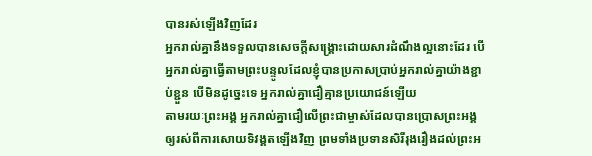បានរស់ឡើងវិញដែរ
អ្នករាល់គ្នានឹងទទួលបានសេចក្ដីសង្គ្រោះដោយសារដំណឹងល្អនោះដែរ បើអ្នករាល់គ្នាធ្វើតាមព្រះបន្ទូលដែលខ្ញុំបានប្រកាសប្រាប់អ្នករាល់គ្នាយ៉ាងខ្ជាប់ខ្ជួន បើមិនដូច្នេះទេ អ្នករាល់គ្នាជឿគ្មានប្រយោជន៍ឡើយ
តាមរយៈព្រះអង្គ អ្នករាល់គ្នាជឿលើព្រះជាម្ចាស់ដែលបានប្រោសព្រះអង្គឲ្យរស់ពីការសោយទិវង្គតឡើងវិញ ព្រមទាំងប្រទានសិរីរុងរឿងដល់ព្រះអ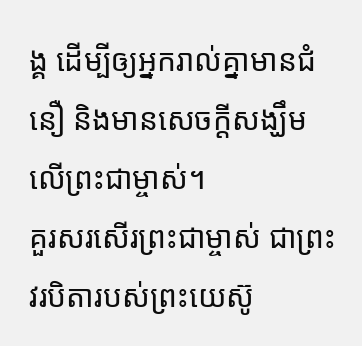ង្គ ដើម្បីឲ្យអ្នករាល់គ្នាមានជំនឿ និងមានសេចក្ដីសង្ឃឹមលើព្រះជាម្ចាស់។
គួរសរសើរព្រះជាម្ចាស់ ជាព្រះវរបិតារបស់ព្រះយេស៊ូ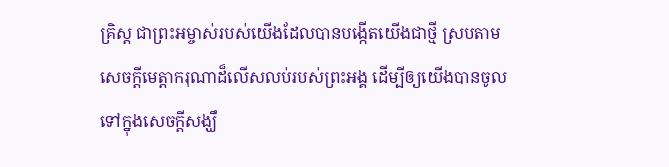គ្រិស្ដ ជាព្រះអម្ចាស់របស់យើងដែលបានបង្កើតយើងជាថ្មី ស្របតាមសេចក្ដីមេត្តាករុណាដ៏លើសលប់របស់ព្រះអង្គ ដើម្បីឲ្យយើងបានចូលទៅក្នុងសេចក្ដីសង្ឃឹ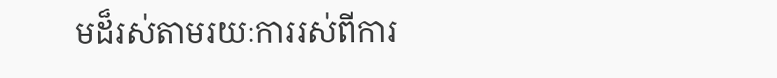មដ៏រស់តាមរយៈការរស់ពីការ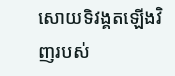សោយទិវង្គតឡើងវិញរបស់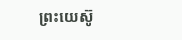ព្រះយេស៊ូ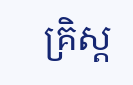គ្រិស្ដ